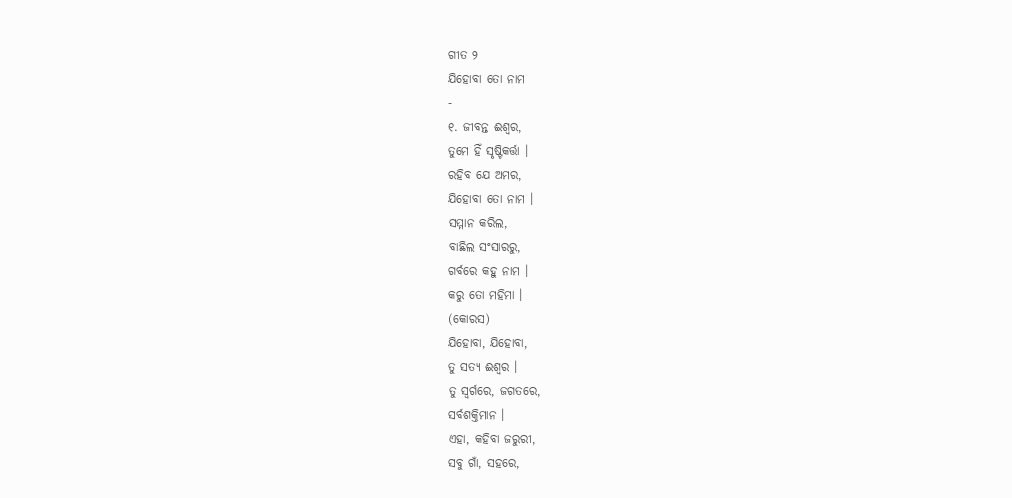ଗୀତ ୨
ଯିହୋବା ତୋ ନାମ
-
୧. ଜୀବନ୍ତ ଈଶ୍ୱର,
ତୁମେ ହିଁ ସୃଷ୍ଟିକର୍ତ୍ତା ।
ରହିବ ଯେ ଅମର,
ଯିହୋବା ତୋ ନାମ ।
ସମ୍ମାନ କରିଲ,
ବାଛିଲ ସଂସାରରୁ,
ଗର୍ବରେ କହୁ ନାମ ।
କରୁ ତୋ ମହିମା ।
(କୋରସ)
ଯିହୋବା, ଯିହୋବା,
ତୁ ସତ୍ୟ ଈଶ୍ୱର ।
ତୁ ସ୍ୱର୍ଗରେ, ଜଗତରେ,
ସର୍ବଶକ୍ତିମାନ ।
ଏହା, କହିବା ଜରୁରୀ,
ସବୁ ଗାଁ, ସହରେ,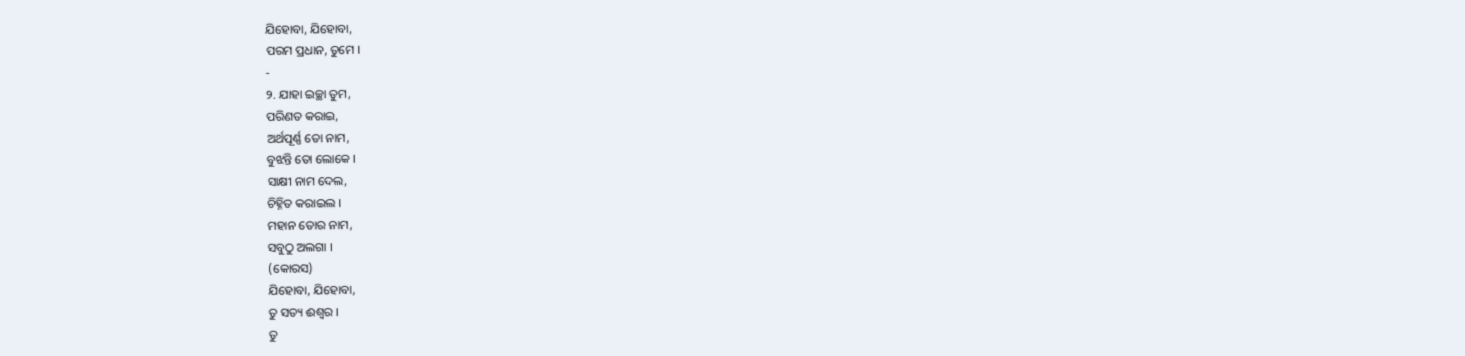ଯିହୋବା, ଯିହୋବା,
ପରମ ପ୍ରଧାନ, ତୁମେ ।
-
୨. ଯାହା ଇଚ୍ଛା ତୁମ,
ପରିଣତ କରାଇ,
ଅର୍ଥପୂର୍ଣ୍ଣ ତୋ ନାମ,
ବୁଝନ୍ତି ତୋ ଲୋକେ ।
ସାକ୍ଷୀ ନାମ ଦେଲ,
ଚିହ୍ନିତ କରାଇଲ ।
ମହାନ ତୋର ନାମ,
ସବୁଠୁ ଅଲଗା ।
(କୋରସ)
ଯିହୋବା, ଯିହୋବା,
ତୁ ସତ୍ୟ ଈଶ୍ୱର ।
ତୁ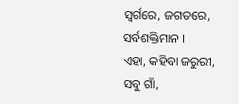ସ୍ୱର୍ଗରେ, ଜଗତରେ,
ସର୍ବଶକ୍ତିମାନ ।
ଏହା, କହିବା ଜରୁରୀ,
ସବୁ ଗାଁ,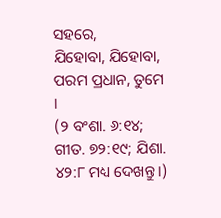ସହରେ,
ଯିହୋବା, ଯିହୋବା,
ପରମ ପ୍ରଧାନ, ତୁମେ ।
(୨ ବଂଶା. ୬:୧୪; ଗୀତ. ୭୨:୧୯; ଯିଶା. ୪୨:୮ ମଧ୍ୟ ଦେଖନ୍ତୁ ।)